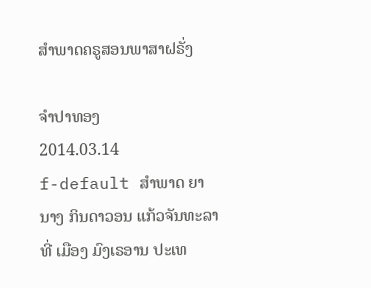ສໍາພາດຄຣູສອນພາສາຝຣັ່ງ

ຈໍາປາທອງ
2014.03.14
f-default ສໍາພາດ ຍານາງ ກິນດາວອນ ແກ້ວຈັນທະລາ ທີ່ ເມືອງ ມົງເຣອານ ປະເທ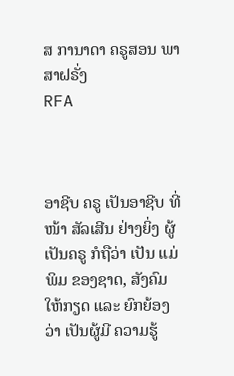ສ ການາດາ ຄຣູສອນ ພາສາຝຣັ່ງ
RFA



ອາຊີບ ຄຣູ ເປັນອາຊີບ ທີ່ ໜ້າ ສັລເສີນ ຢ່າງຍິ່ງ ຜູ້ເປັນຄຣູ ກໍຖືວ່າ ເປັນ ແມ່ພິມ ຂອງຊາດ, ສັງຄົມ ໃຫ້ກຽດ ແລະ ຍົກຍ້ອງ ວ່າ ເປັນຜູ້ມີ ຄວາມຮູ້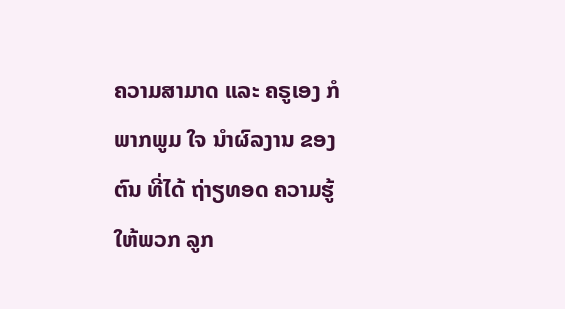ຄວາມສາມາດ ແລະ ຄຣູເອງ ກໍ ພາກພູມ ໃຈ ນໍາຜົລງານ ຂອງຕົນ ທີ່ໄດ້ ຖ່າຽທອດ ຄວາມຮູ້ ໃຫ້ພວກ ລູກ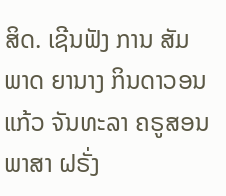ສິດ. ເຊີນຟັງ ການ ສັມພາດ ຍານາງ ກິນດາວອນ ແກ້ວ ຈັນທະລາ ຄຣູສອນ ພາສາ ຝຣັ່ງ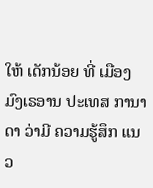ໃຫ້ ເດັກນ້ອຍ ທີ່ ເມືອງ ມົງເຣອານ ປະເທສ ການາດາ ວ່າມີ ຄວາມຮູ້ສຶກ ແນວ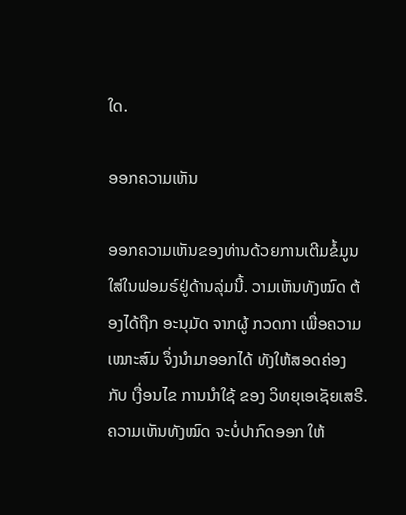ໃດ.

ອອກຄວາມເຫັນ

ອອກຄວາມເຫັນຂອງທ່ານດ້ວຍການເຕີມຂໍ້ມູນໃສ່ໃນຟອມຣ໌ຢູ່ດ້ານລຸ່ມນີ້. ວາມເຫັນທັງໝົດ ຕ້ອງໄດ້ຖືກ ອະນຸມັດ ຈາກຜູ້ ກວດກາ ເພື່ອຄວາມເໝາະສົມ ຈຶ່ງນໍາມາອອກໄດ້ ທັງໃຫ້ສອດຄ່ອງ ກັບ ເງື່ອນໄຂ ການນຳໃຊ້ ຂອງ ວິທຍຸເອເຊັຍເສຣີ. ຄວາມເຫັນທັງໝົດ ຈະບໍ່ປາກົດອອກ ໃຫ້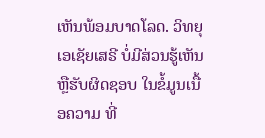ເຫັນພ້ອມບາດໂລດ. ວິທຍຸເອເຊັຍເສຣີ ບໍ່ມີສ່ວນຮູ້ເຫັນ ຫຼືຮັບຜິດຊອບ ໃນຂໍ້ມູນເນື້ອຄວາມ ທີ່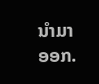ນໍາມາອອກ.